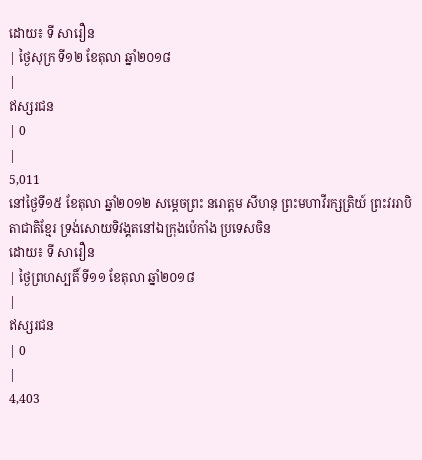ដោយ៖ ទី សារឿន
| ថ្ងៃសុក្រ ទី១២ ខែតុលា ឆ្នាំ២០១៨
|
ឥស្សរជន
| 0
|
5,011
នៅថ្ងៃទី១៥ ខែតុលា ឆ្នាំ២០១២ សម្ដេចព្រះ នរោត្ដម សីហនុ ព្រះមហាវីរក្សត្រិយ៍ ព្រះវររាបិតាជាតិខ្មែរ ទ្រង់សោយទិវង្គតនៅឯក្រុងប៉េកាំង ប្រទេសចិន
ដោយ៖ ទី សារឿន
| ថ្ងៃព្រហស្បតិ៍ ទី១១ ខែតុលា ឆ្នាំ២០១៨
|
ឥស្សរជន
| 0
|
4,403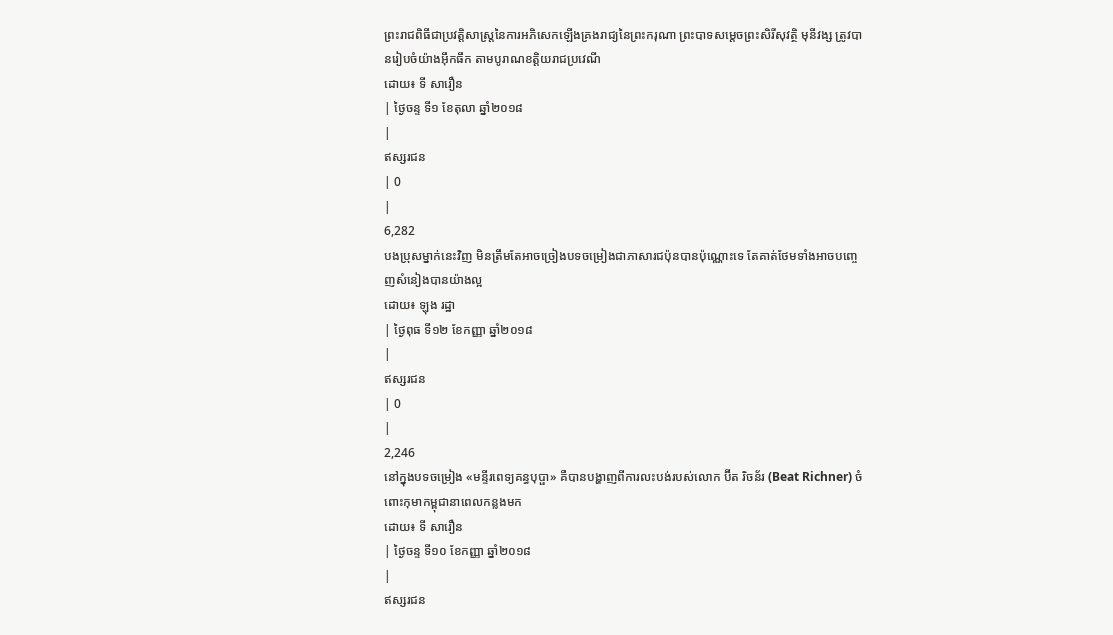ព្រះរាជពិធីជាប្រវត្តិសាស្ត្រនៃការអភិសេកឡើងគ្រងរាជ្យនៃព្រះករុណា ព្រះបាទសម្ដេចព្រះសិរីសុវត្ថិ មុនីវង្ស ត្រូវបានរៀបចំយ៉ាងអ៊ឹកធឹក តាមបូរាណខត្តិយរាជប្រវេណី
ដោយ៖ ទី សារឿន
| ថ្ងៃចន្ទ ទី១ ខែតុលា ឆ្នាំ២០១៨
|
ឥស្សរជន
| 0
|
6,282
បងប្រុសម្នាក់នេះវិញ មិនត្រឹមតែអាចច្រៀងបទចម្រៀងជាភាសារជប៉ុនបានប៉ុណ្ណោះទេ តែគាត់ថែមទាំងអាចបញ្ចេញសំនៀងបានយ៉ាងល្អ
ដោយ៖ ឡុង រដ្ឋា
| ថ្ងៃពុធ ទី១២ ខែកញ្ញា ឆ្នាំ២០១៨
|
ឥស្សរជន
| 0
|
2,246
នៅក្នុងបទចម្រៀង «មន្ទីរពេទ្យគន្ធបុប្ផា» គឺបានបង្ហាញពីការលះបង់របស់លោក ប៊ីត រិចន័រ (Beat Richner) ចំពោះកុមាកម្ពុជានាពេលកន្លងមក
ដោយ៖ ទី សារឿន
| ថ្ងៃចន្ទ ទី១០ ខែកញ្ញា ឆ្នាំ២០១៨
|
ឥស្សរជន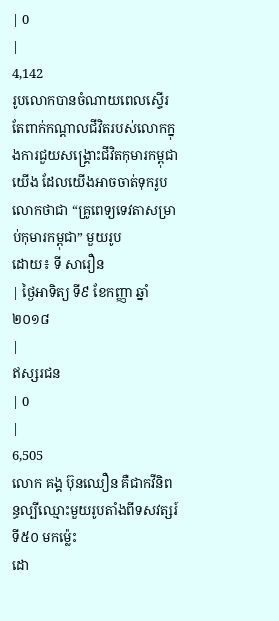| 0
|
4,142
រូបលោកបានចំណាយពេលស្ទើរតែពាក់កណ្ដាលជីវិតរបស់លោកក្នុងការជួយសង្គ្រោះជីវិតកុមារកម្ពុជាយើង ដែលយើងអាចចាត់ទុករូបលោកថាជា “គ្រូពេទ្យទេវតាសម្រាប់កុមារកម្ពុជា” មួយរូប
ដោយ៖ ទី សារឿន
| ថ្ងៃអាទិត្យ ទី៩ ខែកញ្ញា ឆ្នាំ២០១៨
|
ឥស្សរជន
| 0
|
6,505
លោក គង្គ ប៊ុនឈឿន គឺជាកវីនិពន្ធល្បីឈ្មោះមួយរូបតាំងពីទសវត្សរ៍ទី៥០ មកម៉្លេះ
ដោ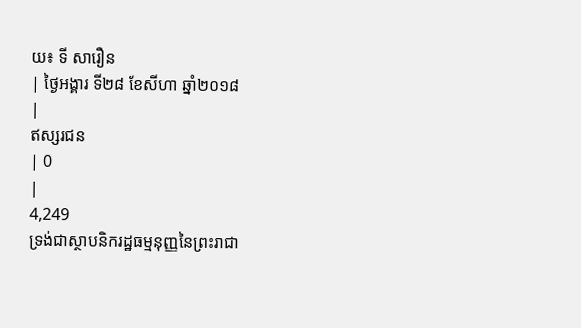យ៖ ទី សារឿន
| ថ្ងៃអង្គារ ទី២៨ ខែសីហា ឆ្នាំ២០១៨
|
ឥស្សរជន
| 0
|
4,249
ទ្រង់ជាស្ថាបនិករដ្ឋធម្មនុញ្ញនៃព្រះរាជា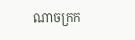ណាចក្រក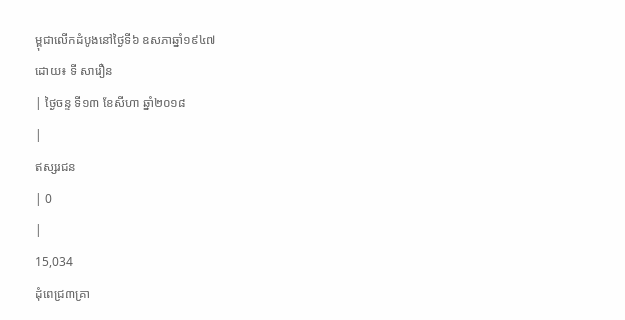ម្ពុជាលើកដំបូងនៅថ្ងៃទី៦ ឧសភាឆ្នាំ១៩៤៧
ដោយ៖ ទី សារឿន
| ថ្ងៃចន្ទ ទី១៣ ខែសីហា ឆ្នាំ២០១៨
|
ឥស្សរជន
| 0
|
15,034
ដុំពេជ្រ៣គ្រា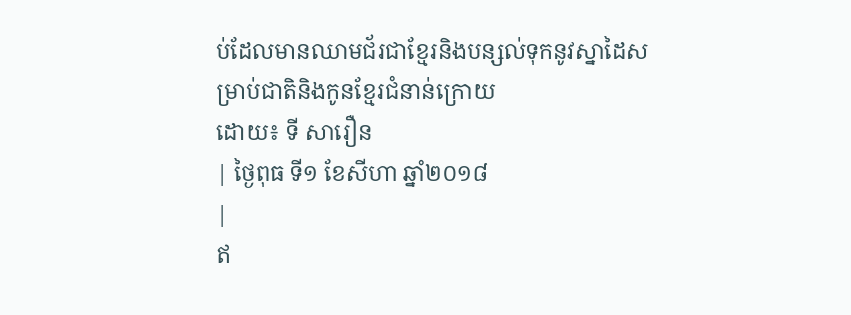ប់ដែលមានឈាមជ័រជាខ្មែរនិងបន្សល់ទុកនូវស្នាដៃសម្រាប់ជាតិនិងកូនខ្មែរជំនាន់ក្រោយ
ដោយ៖ ទី សារឿន
| ថ្ងៃពុធ ទី១ ខែសីហា ឆ្នាំ២០១៨
|
ឥ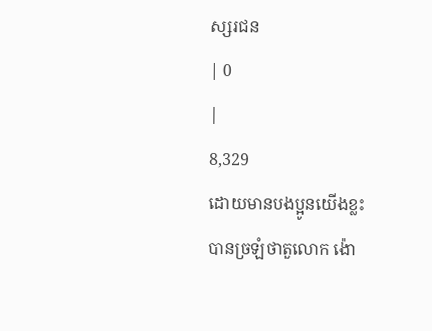ស្សរជន
| 0
|
8,329
ដោយមានបងប្អូនយើងខ្លះ បានច្រឡំថាតួលោក ង៉ោ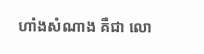ហាំងសំណាង គឺជា លោ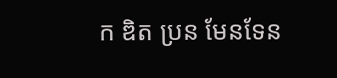ក ឌិត ប្រន មែនទែន